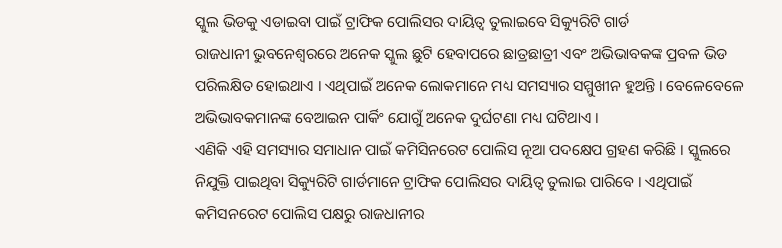ସ୍କୁଲ ଭିଡକୁ ଏଡାଇବା ପାଇଁ ଟ୍ରାଫିକ ପୋଲିସର ଦାୟିତ୍ୱ ତୁଲାଇବେ ସିକ୍ୟୁରିଟି ଗାର୍ଡ
ରାଜଧାନୀ ଭୁବନେଶ୍ୱରରେ ଅନେକ ସ୍କୁଲ ଛୁଟି ହେବାପରେ ଛାତ୍ରଛାତ୍ରୀ ଏବଂ ଅଭିଭାବକଙ୍କ ପ୍ରବଳ ଭିଡ ପରିଲକ୍ଷିତ ହୋଇଥାଏ । ଏଥିପାଇଁ ଅନେକ ଲୋକମାନେ ମଧ୍ୟ ସମସ୍ୟାର ସମ୍ମୁଖୀନ ହୁଅନ୍ତି । ବେଳେବେଳେ ଅଭିଭାବକମାନଙ୍କ ବେଆଇନ ପାର୍କିଂ ଯୋଗୁଁ ଅନେକ ଦୁର୍ଘଟଣା ମଧ୍ୟ ଘଟିଥାଏ ।
ଏଣିକି ଏହି ସମସ୍ୟାର ସମାଧାନ ପାଇଁ କମିସିନରେଟ ପୋଲିସ ନୂଆ ପଦକ୍ଷେପ ଗ୍ରହଣ କରିଛି । ସ୍କୁଲରେ ନିଯୁକ୍ତି ପାଇଥିବା ସିକ୍ୟୁରିଟି ଗାର୍ଡମାନେ ଟ୍ରାଫିକ ପୋଲିସର ଦାୟିତ୍ୱ ତୁଲାଇ ପାରିବେ । ଏଥିପାଇଁ କମିସନରେଟ ପୋଲିସ ପକ୍ଷରୁ ରାଜଧାନୀର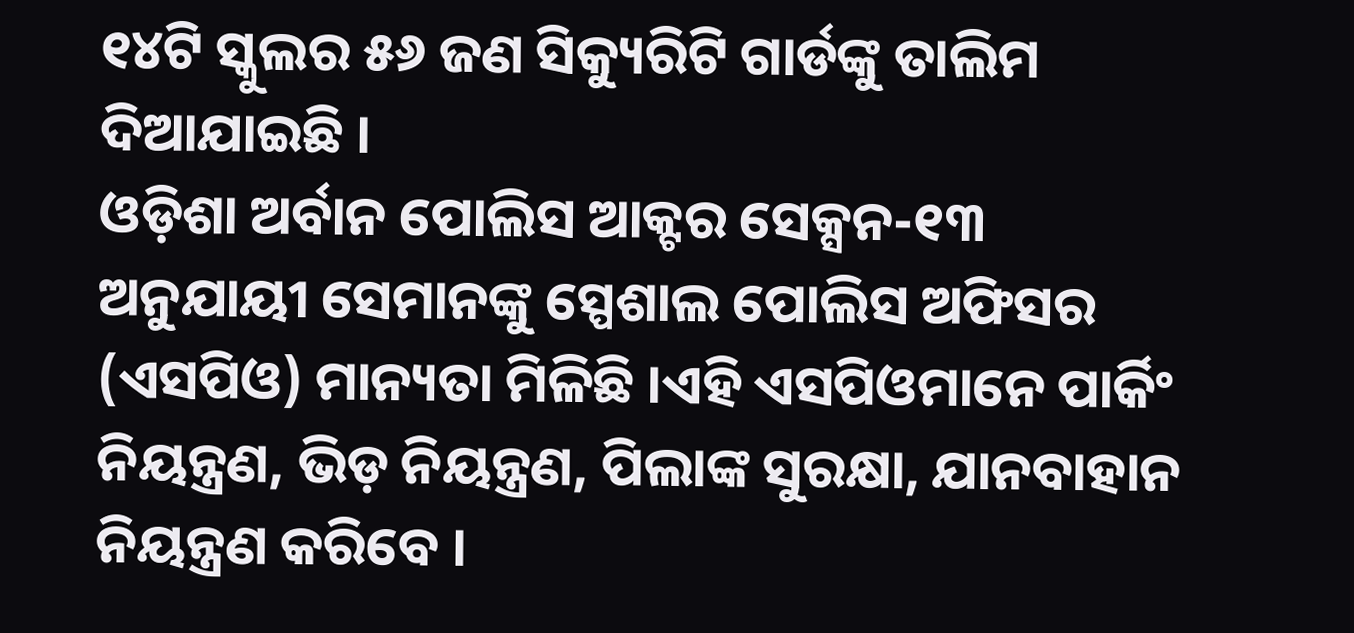୧୪ଟି ସ୍କୁଲର ୫୬ ଜଣ ସିକ୍ୟୁରିଟି ଗାର୍ଡଙ୍କୁ ତାଲିମ ଦିଆଯାଇଛି ।
ଓଡ଼ିଶା ଅର୍ବାନ ପୋଲିସ ଆକ୍ଟର ସେକ୍ସନ-୧୩ ଅନୁଯାୟୀ ସେମାନଙ୍କୁ ସ୍ପେଶାଲ ପୋଲିସ ଅଫିସର (ଏସପିଓ) ମାନ୍ୟତା ମିଳିଛି ।ଏହି ଏସପିଓମାନେ ପାର୍କିଂ ନିୟନ୍ତ୍ରଣ, ଭିଡ଼ ନିୟନ୍ତ୍ରଣ, ପିଲାଙ୍କ ସୁରକ୍ଷା, ଯାନବାହାନ ନିୟନ୍ତ୍ରଣ କରିବେ ।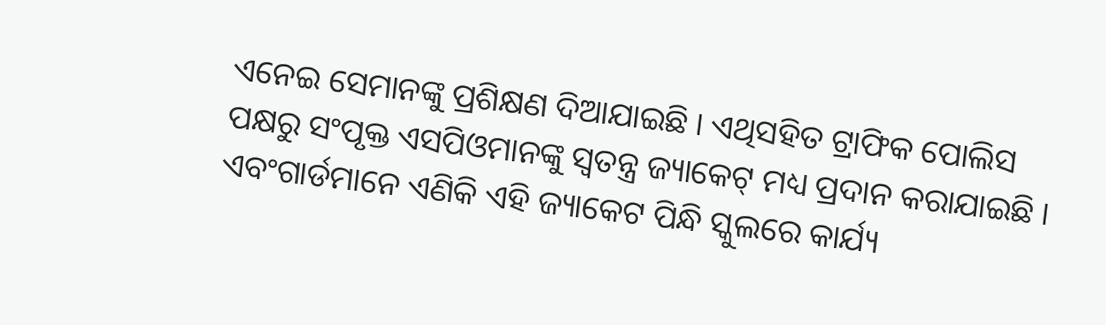ଏନେଇ ସେମାନଙ୍କୁ ପ୍ରଶିକ୍ଷଣ ଦିଆଯାଇଛି । ଏଥିସହିତ ଟ୍ରାଫିକ ପୋଲିସ ପକ୍ଷରୁ ସଂପୃକ୍ତ ଏସପିଓମାନଙ୍କୁ ସ୍ୱତନ୍ତ୍ର ଜ୍ୟାକେଟ୍ ମଧ୍ୟ ପ୍ରଦାନ କରାଯାଇଛି । ଏବଂଗାର୍ଡମାନେ ଏଣିକି ଏହି ଜ୍ୟାକେଟ ପିନ୍ଧି ସ୍କୁଲରେ କାର୍ଯ୍ୟ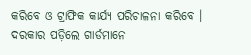କରିବେ ଓ ଟ୍ରାଫିକ କାର୍ଯ୍ୟ ପରିଚାଳନା କରିବେ । ଦରକାର ପଡ଼ିଲେ ଗାର୍ଡମାନେ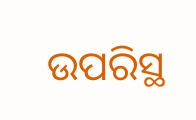ଉପରିସ୍ଥ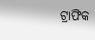ଟ୍ରାଫିକ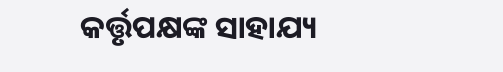କର୍ତ୍ତୃପକ୍ଷଙ୍କ ସାହାଯ୍ୟ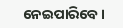ନେଇପାରିବେ ।